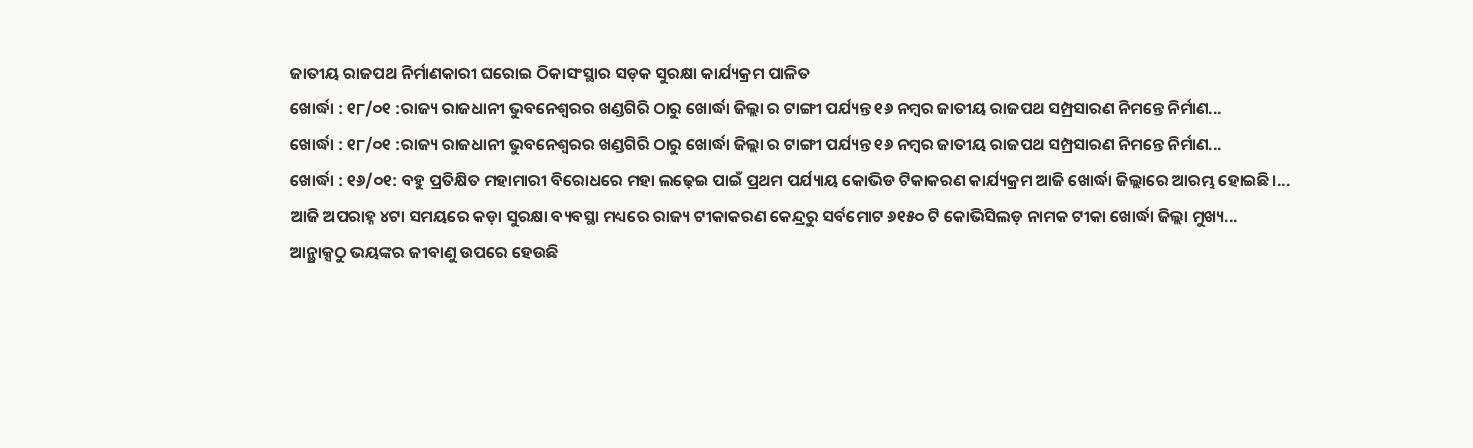ଜାତୀୟ ରାଜପଥ ନିର୍ମାଣକାରୀ ଘରୋଇ ଠିକାସଂସ୍ଥାର ସଡ଼କ ସୁରକ୍ଷା କାର୍ଯ୍ୟକ୍ରମ ପାଳିତ
ଖୋର୍ଦ୍ଧା : ୧୮/୦୧ :ରାଜ୍ୟ ରାଜଧାନୀ ଭୁବନେଶ୍ୱରର ଖଣ୍ଡଗିରି ଠାରୁ ଖୋର୍ଦ୍ଧା ଜିଲ୍ଲା ର ଟାଙ୍ଗୀ ପର୍ଯ୍ୟନ୍ତ ୧୬ ନମ୍ବର ଜାତୀୟ ରାଜପଥ ସମ୍ପ୍ରସାରଣ ନିମନ୍ତେ ନିର୍ମାଣ...
ଖୋର୍ଦ୍ଧା : ୧୮/୦୧ :ରାଜ୍ୟ ରାଜଧାନୀ ଭୁବନେଶ୍ୱରର ଖଣ୍ଡଗିରି ଠାରୁ ଖୋର୍ଦ୍ଧା ଜିଲ୍ଲା ର ଟାଙ୍ଗୀ ପର୍ଯ୍ୟନ୍ତ ୧୬ ନମ୍ବର ଜାତୀୟ ରାଜପଥ ସମ୍ପ୍ରସାରଣ ନିମନ୍ତେ ନିର୍ମାଣ...
ଖୋର୍ଦ୍ଧା : ୧୬/୦୧: ବହୁ ପ୍ରତିକ୍ଷିତ ମହାମାରୀ ବିରୋଧରେ ମହା ଲଢ଼େଇ ପାଇଁ ପ୍ରଥମ ପର୍ଯ୍ୟାୟ କୋଭିଡ ଟିକାକରଣ କାର୍ଯ୍ୟକ୍ରମ ଆଜି ଖୋର୍ଦ୍ଧା ଜିଲ୍ଲାରେ ଆରମ୍ଭ ହୋଇଛି।...
ଆଜି ଅପରାହ୍ନ ୪ଟା ସମୟରେ କଡ଼ା ସୁରକ୍ଷା ବ୍ୟବସ୍ଥା ମଧ୍ୟରେ ରାଜ୍ୟ ଟୀକାକରଣ କେନ୍ଦ୍ରରୁ ସର୍ବମୋଟ ୬୧୫୦ ଟି କୋଭିସିଲଡ଼ ନାମକ ଟୀକା ଖୋର୍ଦ୍ଧା ଜିଲ୍ଲା ମୁଖ୍ୟ...
ଆନ୍ଥ୍ରାକ୍ସଠୁ ଭୟଙ୍କର ଜୀବାଣୁ ଉପରେ ହେଉଛି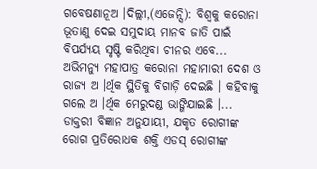ଗବେଷଣାନୂଅ ।ଦିଲ୍ଲୀ,(ଏଜେନ୍ସି): ବିଶ୍ୱକୁ କରୋନା ଭୂତାଣୁ ଦେଇ ସମୁଦାୟ ମାନବ ଜାତି ପାଇଁ ବିପର୍ଯ୍ୟୟ ସୃଷ୍ଟି କରିଥିବା ଚୀନର ଏବେ...
ଅଭିମନ୍ୟୁ ମହାପାତ୍ର କରୋନା ମହାମାରୀ ଦେଶ ଓ ରାଜ୍ୟ ଅ ।ର୍ଥିକ ସ୍ଥିତିକୁ ବିଗାଡ଼ି ଦେଇଛି । କହିବାକୁ ଗଲେ ଅ ।ର୍ଥିକ ମେରୁଦଣ୍ଡ ଭାଙ୍ଗିଯାଇଛି ।...
ଡାକ୍ତରୀ ବିଜ୍ଞାନ ଅନୁଯାୟୀ, ଯକୃତ ରୋଗୀଙ୍କ ରୋଗ ପ୍ରତିରୋଧକ ଶକ୍ତି ଏଡସ୍ ରୋଗୀଙ୍କ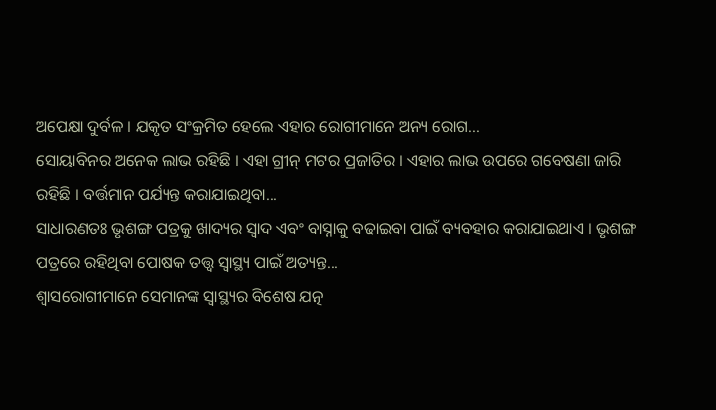ଅପେକ୍ଷା ଦୁର୍ବଳ । ଯକୃତ ସଂକ୍ରମିତ ହେଲେ ଏହାର ରୋଗୀମାନେ ଅନ୍ୟ ରୋଗ...
ସୋୟାବିନର ଅନେକ ଲାଭ ରହିଛି । ଏହା ଗ୍ରୀନ୍ ମଟର ପ୍ରଜାତିର । ଏହାର ଲାଭ ଉପରେ ଗବେଷଣା ଜାରି ରହିଛି । ବର୍ତ୍ତମାନ ପର୍ଯ୍ୟନ୍ତ କରାଯାଇଥିବା...
ସାଧାରଣତଃ ଭୃଶଙ୍ଗ ପତ୍ରକୁ ଖାଦ୍ୟର ସ୍ୱାଦ ଏବଂ ବାସ୍ନାକୁ ବଢାଇବା ପାଇଁ ବ୍ୟବହାର କରାଯାଇଥାଏ । ଭୃଶଙ୍ଗ ପତ୍ରରେ ରହିଥିବା ପୋଷକ ତତ୍ତ୍ୱ ସ୍ୱାସ୍ଥ୍ୟ ପାଇଁ ଅତ୍ୟନ୍ତ...
ଶ୍ୱାସରୋଗୀମାନେ ସେମାନଙ୍କ ସ୍ୱାସ୍ଥ୍ୟର ବିଶେଷ ଯତ୍ନ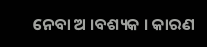ନେବା ଅ ।ବଶ୍ୟକ । କାରଣ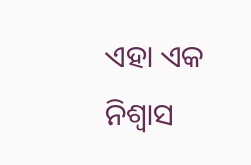ଏହା ଏକ ନିଶ୍ୱାସ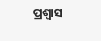ପ୍ରଶ୍ୱାସ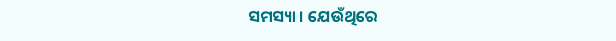ସମସ୍ୟା । ଯେଉଁଥିରେ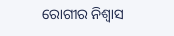ରୋଗୀର ନିଶ୍ୱାସ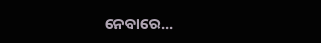ନେବାରେ...